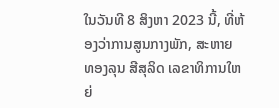ໃນວັນທີ 8 ສິງຫາ 2023 ນີ້, ທີ່ຫ້ອງວ່າການສູນກາງພັກ, ສະຫາຍ ທອງລຸນ ສີສຸລິດ ເລຂາທິການໃຫຍ່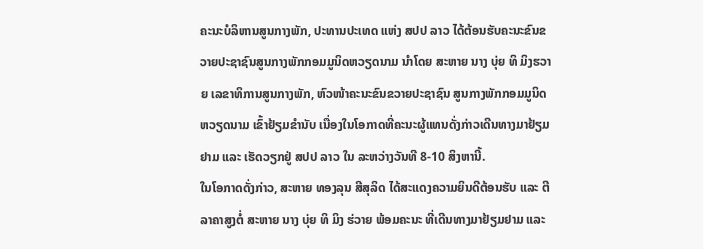ຄະນະບໍລິຫານສູນກາງພັກ, ປະທານປະເທດ ແຫ່ງ ສປປ ລາວ ໄດ້ຕ້ອນຮັບຄະນະຂົນຂວາຍປະຊາຊົນສູນກາງພັກກອມມູນິດຫວຽດນາມ ນຳໂດຍ ສະຫາຍ ນາງ ບຸ່ຍ ທິ ມິງຮວາຍ ເລຂາທິການສູນກາງພັກ, ຫົວໜ້າຄະນະຂົນຂວາຍປະຊາຊົນ ສູນກາງພັກກອມມູນິດຫວຽດນາມ ເຂົ້າຢ້ຽມຂໍານັບ ເນື່ອງໃນໂອກາດທີ່ຄະນະຜູ້ແທນດັ່ງກ່າວເດີນທາງມາຢ້ຽມຢາມ ແລະ ເຮັດວຽກຢູ່ ສປປ ລາວ ໃນ ລະຫວ່າງວັນທີ 8-10 ສິງຫານີ້.
ໃນໂອກາດດັ່ງກ່າວ, ສະຫາຍ ທອງລຸນ ສີສຸລິດ ໄດ້ສະແດງຄວາມຍິນດີຕ້ອນຮັບ ແລະ ຕີລາຄາສູງຕໍ່ ສະຫາຍ ນາງ ບຸ່ຍ ທິ ມິງ ຮ່ວາຍ ພ້ອມຄະນະ ທີ່ເດີນທາງມາຢ້ຽມຢາມ ແລະ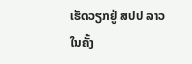ເຮັດວຽກຢູ່ ສປປ ລາວ ໃນຄັ້ງ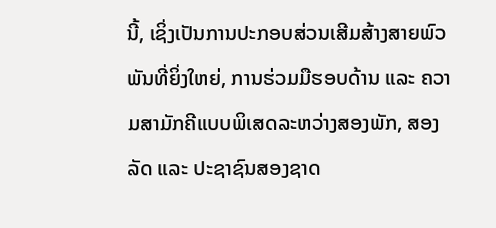ນີ້, ເຊິ່ງເປັນການປະກອບສ່ວນເສີມສ້າງສາຍພົວພັນທີ່ຍິ່ງໃຫຍ່, ການຮ່ວມມືຮອບດ້ານ ແລະ ຄວາມສາມັກຄີແບບພິເສດລະຫວ່າງສອງພັກ, ສອງລັດ ແລະ ປະຊາຊົນສອງຊາດ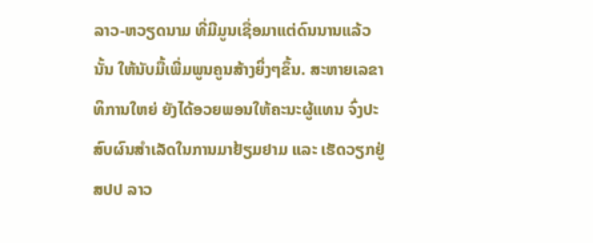ລາວ-ຫວຽດນາມ ທີ່ມີມູນເຊື່ອມາແຕ່ດົນນານແລ້ວນັ້ນ ໃຫ້ນັບມື້ເພີ່ມພູນຄູນສ້າງຍິ່ງໆຂຶ້ນ. ສະຫາຍເລຂາທິການໃຫຍ່ ຍັງໄດ້ອວຍພອນໃຫ້ຄະນະຜູ້ແທນ ຈົ່ງປະສົບຜົນສຳເລັດໃນການມາຢ້ຽມຢາມ ແລະ ເຮັດວຽກຢູ່ ສປປ ລາວ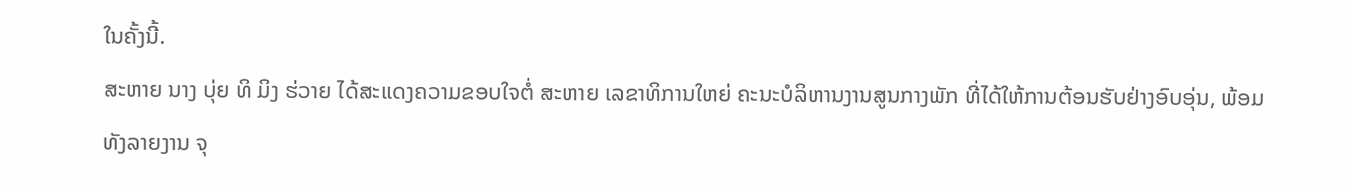ໃນຄັ້ງນີ້.
ສະຫາຍ ນາງ ບຸ່ຍ ທິ ມິງ ຮ່ວາຍ ໄດ້ສະແດງຄວາມຂອບໃຈຕໍ່ ສະຫາຍ ເລຂາທິການໃຫຍ່ ຄະນະບໍລິຫານງານສູນກາງພັກ ທີ່ໄດ້ໃຫ້ການຕ້ອນຮັບຢ່າງອົບອຸ່ນ, ພ້ອມທັງລາຍງານ ຈຸ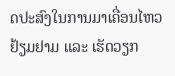ດປະສົງໃນການມາເຄື່ອນໄຫວຢ້ຽມຢາມ ແລະ ເຮັດວຽກ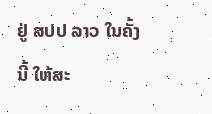ຢູ່ ສປປ ລາວ ໃນຄັ້ງນີ້ ໃຫ້ສະ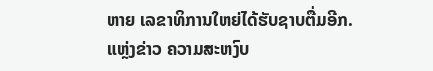ຫາຍ ເລຂາທິການໃຫຍ່ໄດ້ຮັບຊາບຕື່ມອີກ.
ແຫຼ່ງຂ່າວ ຄວາມສະຫງົບ